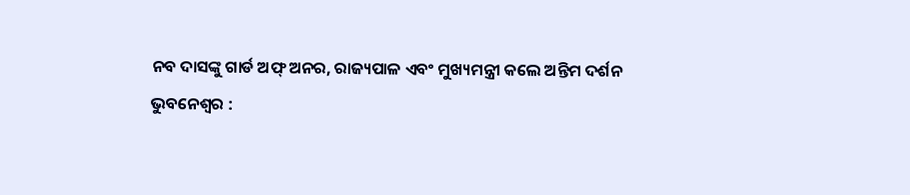ନବ ଦାସଙ୍କୁ ଗାର୍ଡ ଅଫ୍ ଅନର, ରାଜ୍ୟପାଳ ଏବଂ ମୁଖ୍ୟମନ୍ତ୍ରୀ କଲେ ଅନ୍ତିମ ଦର୍ଶନ
ଭୁବନେଶ୍ୱର :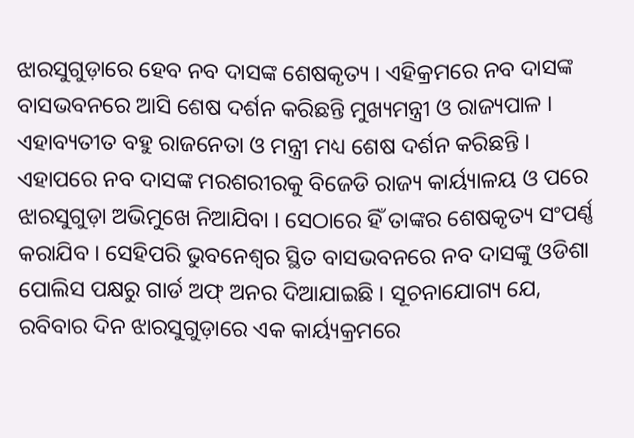ଝାରସୁଗୁଡ଼ାରେ ହେବ ନବ ଦାସଙ୍କ ଶେଷକୃତ୍ୟ । ଏହିକ୍ରମରେ ନବ ଦାସଙ୍କ ବାସଭବନରେ ଆସି ଶେଷ ଦର୍ଶନ କରିଛନ୍ତି ମୁଖ୍ୟମନ୍ତ୍ରୀ ଓ ରାଜ୍ୟପାଳ । ଏହାବ୍ୟତୀତ ବହୁ ରାଜନେତା ଓ ମନ୍ତ୍ରୀ ମଧ୍ୟ ଶେଷ ଦର୍ଶନ କରିଛନ୍ତି । ଏହାପରେ ନବ ଦାସଙ୍କ ମରଶରୀରକୁ ବିଜେଡି ରାଜ୍ୟ କାର୍ୟ୍ୟାଳୟ ଓ ପରେ ଝାରସୁଗୁଡ଼ା ଅଭିମୁଖେ ନିଆଯିବା । ସେଠାରେ ହିଁ ତାଙ୍କର ଶେଷକୃତ୍ୟ ସଂପର୍ଣ୍ଣ କରାଯିବ । ସେହିପରି ଭୁବନେଶ୍ୱର ସ୍ଥିତ ବାସଭବନରେ ନବ ଦାସଙ୍କୁ ଓଡିଶା ପୋଲିସ ପକ୍ଷରୁ ଗାର୍ଡ ଅଫ୍ ଅନର ଦିଆଯାଇଛି । ସୂଚନାଯୋଗ୍ୟ ଯେ, ରବିବାର ଦିନ ଝାରସୁଗୁଡ଼ାରେ ଏକ କାର୍ୟ୍ୟକ୍ରମରେ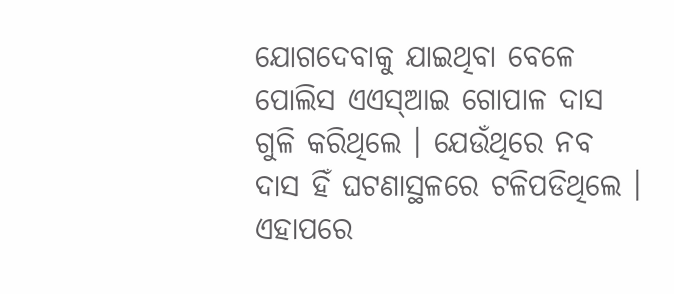ଯୋଗଦେବାକୁ ଯାଇଥିବା ବେଳେ ପୋଲିସ ଏଏସ୍ଆଇ ଗୋପାଳ ଦାସ ଗୁଳି କରିଥିଲେ । ଯେଉଁଥିରେ ନବ ଦାସ ହିଁ ଘଟଣାସ୍ଥଳରେ ଟଳିପଡିଥିଲେ । ଏହାପରେ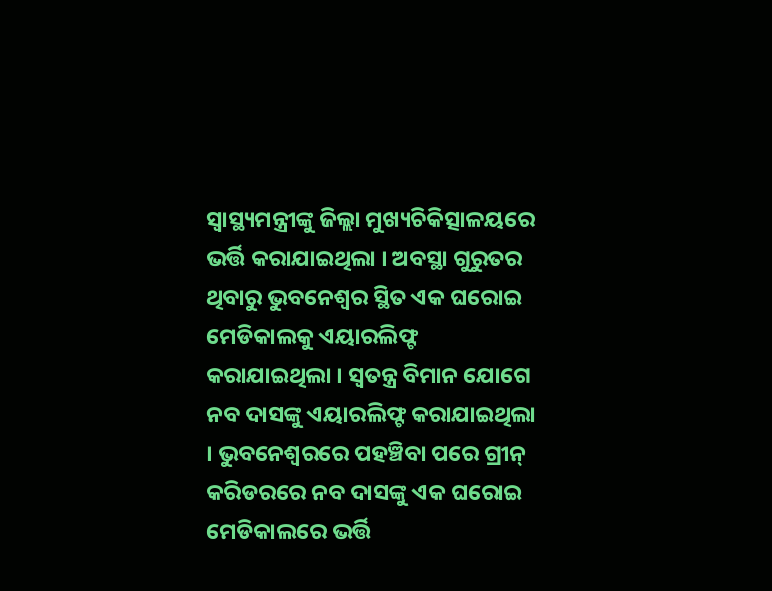ସ୍ୱାସ୍ଥ୍ୟମନ୍ତ୍ରୀଙ୍କୁ ଜିଲ୍ଲା ମୁଖ୍ୟଚିକିତ୍ସାଳୟରେ ଭର୍ତ୍ତି କରାଯାଇଥିଲା । ଅବସ୍ଥା ଗୁରୁତର ଥିବାରୁ ଭୁବନେଶ୍ୱର ସ୍ଥିତ ଏକ ଘରୋଇ ମେଡିକାଲକୁ ଏୟାରଲିଫ୍ଟ କରାଯାଇଥିଲା । ସ୍ୱତନ୍ତ୍ର ବିମାନ ଯୋଗେ ନବ ଦାସଙ୍କୁ ଏୟାରଲିଫ୍ଟ କରାଯାଇଥିଲା । ଭୁବନେଶ୍ୱରରେ ପହଞ୍ଚିବା ପରେ ଗ୍ରୀନ୍ କରିଡରରେ ନବ ଦାସଙ୍କୁ ଏକ ଘରୋଇ ମେଡିକାଲରେ ଭର୍ତ୍ତି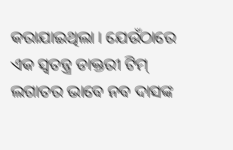କରାଯାଇଥିଲା । ଯେଉଁଠାରେ ଏକ ସ୍ୱତନ୍ତ୍ର ଡାକ୍ତରୀ ଟିମ୍ ଲଗାତର ଭାବେ ନବ ଦାସଙ୍କ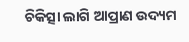ଚିକିତ୍ସା ଲାଗି ଆପ୍ରାଣ ଉଦ୍ୟମ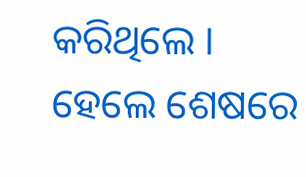କରିଥିଲେ । ହେଲେ ଶେଷରେ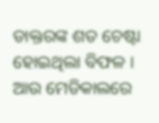ଡାକ୍ତରଙ୍କ ଶତ ଚେଷ୍ଟା ହୋଇଥିଲା ବିଫଳ । ଆଉ ମେଡିକାଲରେ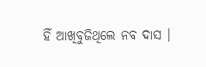ହିଁ ଆଖିବୁଜିଥିଲେ ନବ ଦାସ ।